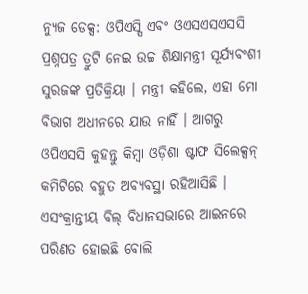ନ୍ୟୁଜ ଡେକ୍ସ: ଓପିଏସ୍ସି ଏବଂ ଓଏସଏସଏସସି ପ୍ରଶ୍ନପତ୍ର ତ୍ରୁଟି ନେଇ ଉଚ୍ଚ ଶିକ୍ଷାମନ୍ତ୍ରୀ ସୂର୍ଯ୍ୟବଂଶୀ ସୁରଜଙ୍କ ପ୍ରତିକ୍ରିୟା । ମନ୍ତ୍ରୀ କହିଲେ, ଏହା ମୋ ବିଭାଗ ଅଧୀନରେ ଯାଉ ନାହିଁ । ଆଗରୁ ଓପିଏସସି କୁହନ୍ତୁ କିମ୍ବା ଓଡ଼ିଶା ଷ୍ଟାଫ ସିଲେକ୍ସନ୍ କମିଟିରେ ବହୁତ ଅବ୍ୟବସ୍ଥା ରହିଆସିଛି ।
ଏସଂକ୍ରାନ୍ତୀୟ ବିଲ୍ ବିଧାନସଭାରେ ଆଇନରେ ପରିଣତ ହୋଇଛି ବୋଲି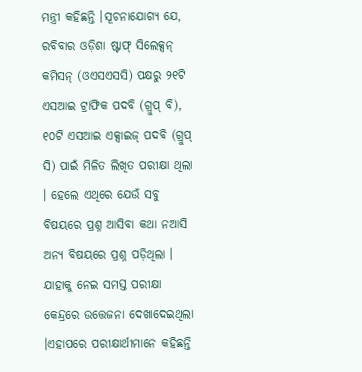ମନ୍ତ୍ରୀ କହିଛନ୍ତି ।ସୂଚନାଯୋଗ୍ୟ ଯେ, ରବିବାର ଓଡ଼ିଶା ଷ୍ଟାଫ୍ ସିଲେକ୍ସନ୍ କମିସନ୍ (ଓଏସଏସସି) ପକ୍ଷରୁ ୨୧ଟି ଏସଆଇ ଟ୍ରାଫିକ ପଦବି (ଗ୍ରୁପ୍ ବି), ୧୦ଟି ଏସଆଇ ଏକ୍ସାଇଜ୍ ପଦବି (ଗ୍ରୁପ୍ ସି) ପାଇଁ ମିଳିତ ଲିଖିତ ପରୀକ୍ଷା ଥିଲା । ହେଲେ ଏଥିରେ ଯେଉଁ ସବୁ ବିଷୟରେ ପ୍ରଶ୍ନ ଆସିବା କଥା ନଆସି ଅନ୍ୟ ବିଷୟରେ ପ୍ରଶ୍ନ ପଡ଼ିଥିଲା ।
ଯାହାକୁ ନେଇ ସମସ୍ତ ପରୀକ୍ଷା କେନ୍ଦ୍ରରେ ଉତ୍ତେଜନା ଦେଖାଦେଇଥିଲା ।ଏହାପରେ ପରୀକ୍ଷାର୍ଥୀମାନେ କହିଛନ୍ତି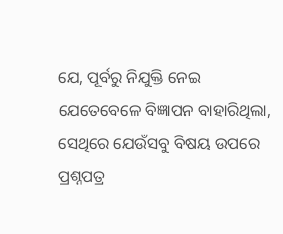ଯେ, ପୂର୍ବରୁ ନିଯୁକ୍ତି ନେଇ ଯେତେବେଳେ ବିଜ୍ଞାପନ ବାହାରିଥିଲା, ସେଥିରେ ଯେଉଁସବୁ ବିଷୟ ଉପରେ ପ୍ରଶ୍ନପତ୍ର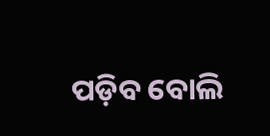ପଡ଼ିବ ବୋଲି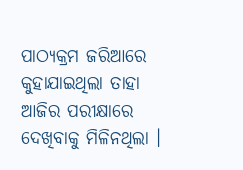ପାଠ୍ୟକ୍ରମ ଜରିଆରେ କୁହାଯାଇଥିଲା ତାହା ଆଜିର ପରୀକ୍ଷାରେ ଦେଖିବାକୁ ମିଳିନଥିଲା ।